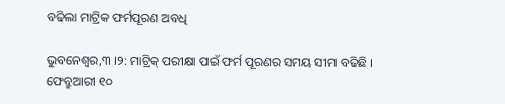ବଢିଲା ମାଟ୍ରିକ ଫର୍ମପୂରଣ ଅବଧି

ଭୁବନେଶ୍ୱର,୩ ।୨: ମାଟ୍ରିକ୍ ପରୀକ୍ଷା ପାଇଁ ଫର୍ମ ପୂରଣର ସମୟ ସୀମା ବଢିଛି । ଫେବ୍ରୁଆରୀ ୧୦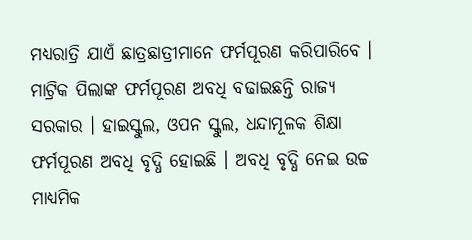ମଧ୍ୟରାତ୍ରି ଯାଏଁ ଛାତ୍ରଛାତ୍ରୀମାନେ ଫର୍ମପୂରଣ କରିପାରିବେ । ମାଟ୍ରିକ ପିଲାଙ୍କ ଫର୍ମପୂରଣ ଅବଧି ବଢାଇଛନ୍ତି ରାଜ୍ୟ ସରକାର । ହାଇସ୍କୁଲ, ଓପନ ସ୍କୁଲ, ଧନ୍ଦାମୂଳକ ଶିକ୍ଷା ଫର୍ମପୂରଣ ଅବଧି ବୃଦ୍ଧି ହୋଇଛି । ଅବଧି ବୃଦ୍ଧି ନେଇ ଉଚ୍ଚ ମାଧ୍ୟମିକ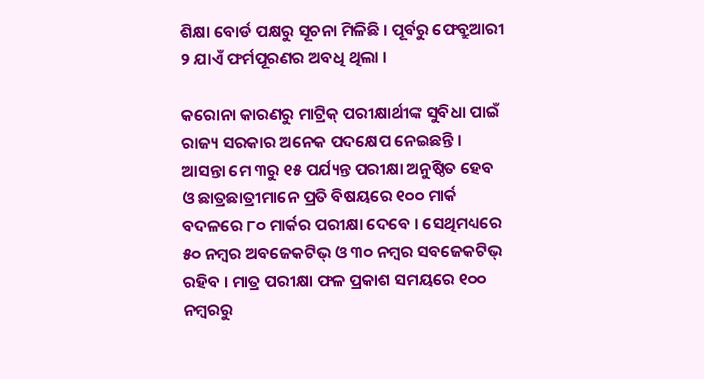ଶିକ୍ଷା ବୋର୍ଡ ପକ୍ଷରୁ ସୂଚନା ମିଳିଛି । ପୂର୍ବରୁ ଫେବ୍ରୁଆରୀ ୨ ଯାଏଁ ଫର୍ମପୂରଣର ଅବଧି ଥିଲା ।

କରୋନା କାରଣରୁ ମାଟ୍ରିକ୍ ପରୀକ୍ଷାର୍ଥୀଙ୍କ ସୁବିଧା ପାଇଁ ରାଜ୍ୟ ସରକାର ଅନେକ ପଦକ୍ଷେପ ନେଇଛନ୍ତି । ଆସନ୍ତା ମେ ୩ରୁ ୧୫ ପର୍ଯ୍ୟନ୍ତ ପରୀକ୍ଷା ଅନୁଷ୍ଠିତ ହେବ ଓ ଛାତ୍ରଛାତ୍ରୀମାନେ ପ୍ରତି ବିଷୟରେ ୧୦୦ ମାର୍କ ବଦଳରେ ୮୦ ମାର୍କର ପରୀକ୍ଷା ଦେବେ । ସେଥିମଧ୍ୟରେ ୫୦ ନମ୍ବର ଅବଜେକଟିଭ୍ ଓ ୩୦ ନମ୍ବର ସବଜେକଟିଭ୍ ରହିବ । ମାତ୍ର ପରୀକ୍ଷା ଫଳ ପ୍ରକାଶ ସମୟରେ ୧୦୦ ନମ୍ବରରୁ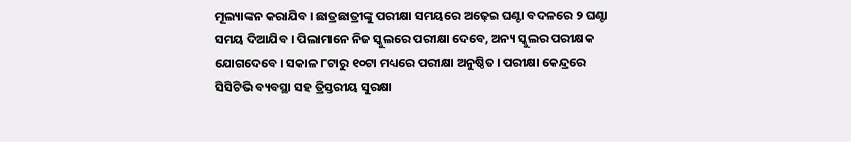ମୂଲ୍ୟାଙ୍କନ କରାଯିବ । ଛାତ୍ରଛାତ୍ରୀଙ୍କୁ ପରୀକ୍ଷା ସମୟରେ ଅଢ଼େଇ ଘଣ୍ଟା ବଦଳରେ ୨ ଘଣ୍ଟା ସମୟ ଦିଆଯିବ । ପିଲାମାନେ ନିଜ ସ୍କୁଲରେ ପରୀକ୍ଷା ଦେବେ, ଅନ୍ୟ ସ୍କୁଲର ପରୀକ୍ଷକ ଯୋଗଦେବେ । ସକାଳ ୮ଟାରୁ ୧୦ଟା ମଧ୍ୟରେ ପରୀକ୍ଷା ଅନୁଷ୍ଠିତ । ପରୀକ୍ଷା କେନ୍ଦ୍ରରେ ସିସିଟିଭି ବ୍ୟବସ୍ଥା ସହ ତ୍ରିସ୍ତରୀୟ ସୁରକ୍ଷା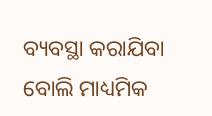ବ୍ୟବସ୍ଥା କରାଯିବା ବୋଲି ମାଧ୍ୟମିକ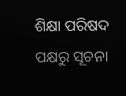ଶିକ୍ଷା ପରିଷଦ ପକ୍ଷରୁ ସୂଚନା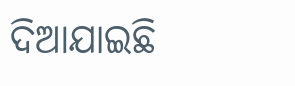ଦିଆଯାଇଛି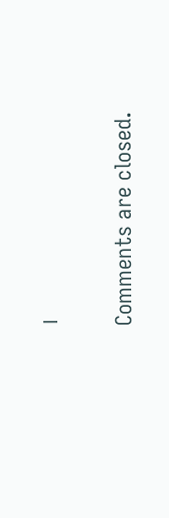।

Comments are closed.